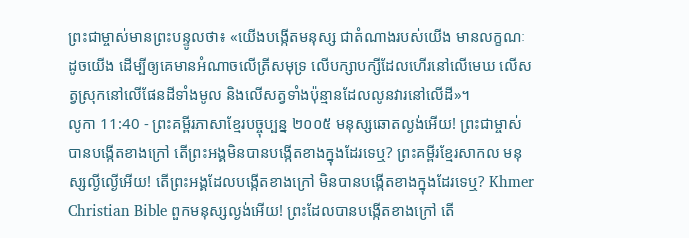ព្រះជាម្ចាស់មានព្រះបន្ទូលថា៖ «យើងបង្កើតមនុស្ស ជាតំណាងរបស់យើង មានលក្ខណៈដូចយើង ដើម្បីឲ្យគេមានអំណាចលើត្រីសមុទ្រ លើបក្សាបក្សីដែលហើរនៅលើមេឃ លើសត្វស្រុកនៅលើផែនដីទាំងមូល និងលើសត្វទាំងប៉ុន្មានដែលលូនវារនៅលើដី»។
លូកា 11:40 - ព្រះគម្ពីរភាសាខ្មែរបច្ចុប្បន្ន ២០០៥ មនុស្សឆោតល្ងង់អើយ! ព្រះជាម្ចាស់បានបង្កើតខាងក្រៅ តើព្រះអង្គមិនបានបង្កើតខាងក្នុងដែរទេឬ? ព្រះគម្ពីរខ្មែរសាកល មនុស្សល្ងីល្ងើអើយ! តើព្រះអង្គដែលបង្កើតខាងក្រៅ មិនបានបង្កើតខាងក្នុងដែរទេឬ? Khmer Christian Bible ពួកមនុស្សល្ងង់អើយ! ព្រះដែលបានបង្កើតខាងក្រៅ តើ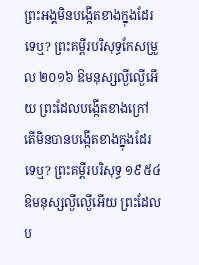ព្រះអង្គមិនបង្កើតខាងក្នុងដែរទេឬ? ព្រះគម្ពីរបរិសុទ្ធកែសម្រួល ២០១៦ ឱមនុស្សល្ងីល្ងើអើយ ព្រះដែលបង្កើតខាងក្រៅ តើមិនបានបង្កើតខាងក្នុងដែរទេឬ? ព្រះគម្ពីរបរិសុទ្ធ ១៩៥៤ ឱមនុស្សល្ងីល្ងើអើយ ព្រះដែលប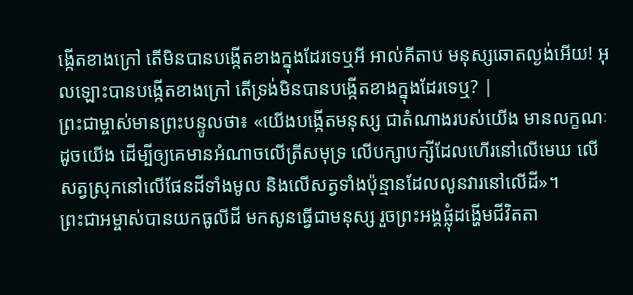ង្កើតខាងក្រៅ តើមិនបានបង្កើតខាងក្នុងដែរទេឬអី អាល់គីតាប មនុស្សឆោតល្ងង់អើយ! អុលឡោះបានបង្កើតខាងក្រៅ តើទ្រង់មិនបានបង្កើតខាងក្នុងដែរទេឬ? |
ព្រះជាម្ចាស់មានព្រះបន្ទូលថា៖ «យើងបង្កើតមនុស្ស ជាតំណាងរបស់យើង មានលក្ខណៈដូចយើង ដើម្បីឲ្យគេមានអំណាចលើត្រីសមុទ្រ លើបក្សាបក្សីដែលហើរនៅលើមេឃ លើសត្វស្រុកនៅលើផែនដីទាំងមូល និងលើសត្វទាំងប៉ុន្មានដែលលូនវារនៅលើដី»។
ព្រះជាអម្ចាស់បានយកធូលីដី មកសូនធ្វើជាមនុស្ស រួចព្រះអង្គផ្លុំដង្ហើមជីវិតតា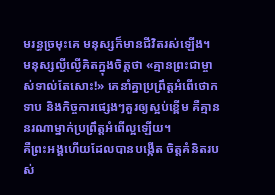មរន្ធច្រមុះគេ មនុស្សក៏មានជីវិតរស់ឡើង។
មនុស្សល្ងីល្ងើគិតក្នុងចិត្តថា «គ្មានព្រះជាម្ចាស់ទាល់តែសោះ!» គេនាំគ្នាប្រព្រឹត្តអំពើថោកទាប និងកិច្ចការផ្សេងៗគួរឲ្យស្អប់ខ្ពើម គឺគ្មាននរណាម្នាក់ប្រព្រឹត្តអំពើល្អឡើយ។
គឺព្រះអង្គហើយដែលបានបង្កើត ចិត្តគំនិតរបស់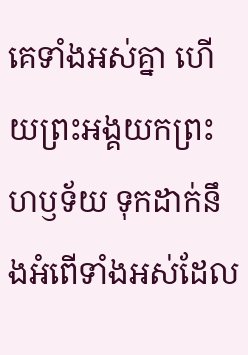គេទាំងអស់គ្នា ហើយព្រះអង្គយកព្រះហឫទ័យ ទុកដាក់នឹងអំពើទាំងអស់ដែល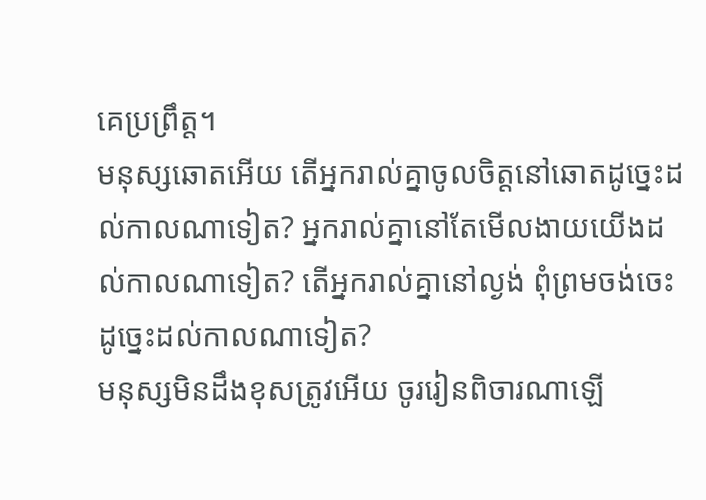គេប្រព្រឹត្ត។
មនុស្សឆោតអើយ តើអ្នករាល់គ្នាចូលចិត្តនៅឆោតដូច្នេះដល់កាលណាទៀត? អ្នករាល់គ្នានៅតែមើលងាយយើងដល់កាលណាទៀត? តើអ្នករាល់គ្នានៅល្ងង់ ពុំព្រមចង់ចេះដូច្នេះដល់កាលណាទៀត?
មនុស្សមិនដឹងខុសត្រូវអើយ ចូររៀនពិចារណាឡើ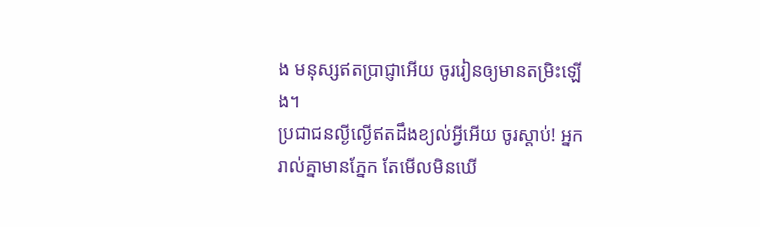ង មនុស្សឥតប្រាជ្ញាអើយ ចូររៀនឲ្យមានតម្រិះឡើង។
ប្រជាជនល្ងីល្ងើឥតដឹងខ្យល់អ្វីអើយ ចូរស្ដាប់! អ្នករាល់គ្នាមានភ្នែក តែមើលមិនឃើ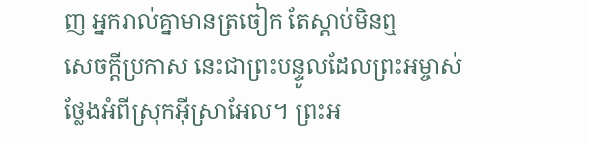ញ អ្នករាល់គ្នាមានត្រចៀក តែស្ដាប់មិនឮ
សេចក្ដីប្រកាស នេះជាព្រះបន្ទូលដែលព្រះអម្ចាស់ ថ្លែងអំពីស្រុកអ៊ីស្រាអែល។ ព្រះអ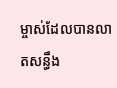ម្ចាស់ដែលបានលាតសន្ធឹង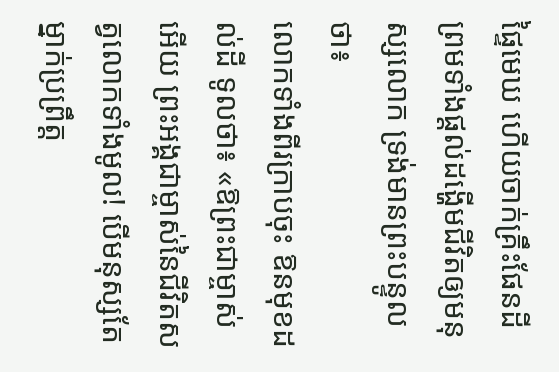ផ្ទៃមេឃ ហើយចាក់គ្រឹះផែនដី ព្រមទាំងផ្ដល់ដង្ហើមជីវិតឲ្យមនុស្សលោក ទ្រង់មានព្រះបន្ទូលថា៖
លោកទាំងពីរក្រាបចុះ ឱនមុខដល់ដី ទូលថា៖ «ឱព្រះជាម្ចាស់អើយ ព្រះអង្គជាម្ចាស់នៃជីវិតសត្វលោកទាំងមូល! បើមនុស្សតែម្នាក់ប្រព្រឹត្ត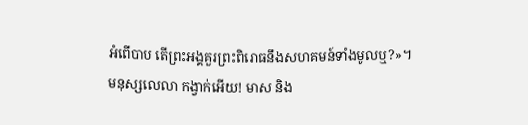អំពើបាប តើព្រះអង្គគួរព្រះពិរោធនឹងសហគមន៍ទាំងមូលឬ?»។
មនុស្សលេលា កង្វាក់អើយ! មាស និង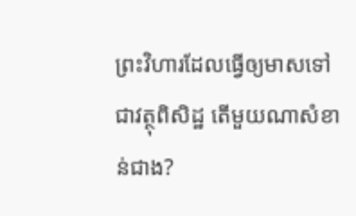ព្រះវិហារដែលធ្វើឲ្យមាសទៅជាវត្ថុពិសិដ្ឋ តើមួយណាសំខាន់ជាង?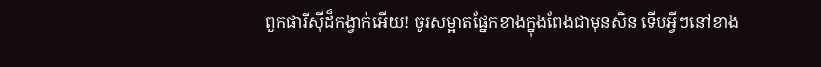ពួកផារីស៊ីដ៏កង្វាក់អើយ! ចូរសម្អាតផ្នែកខាងក្នុងពែងជាមុនសិន ទើបអ្វីៗនៅខាង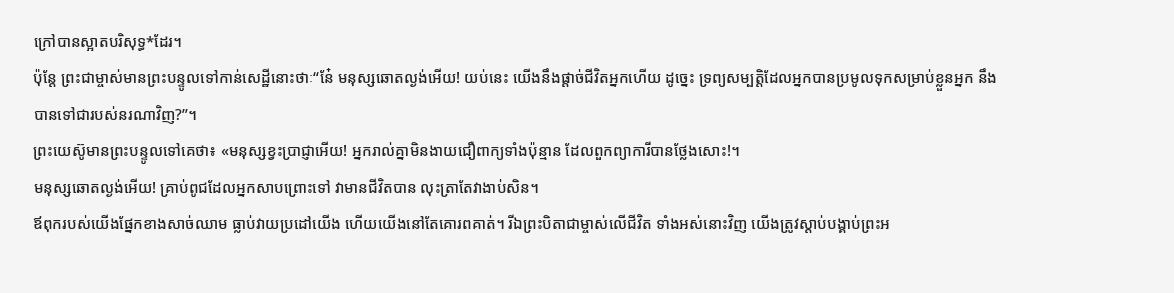ក្រៅបានស្អាតបរិសុទ្ធ*ដែរ។
ប៉ុន្តែ ព្រះជាម្ចាស់មានព្រះបន្ទូលទៅកាន់សេដ្ឋីនោះថាៈ“នែ៎ មនុស្សឆោតល្ងង់អើយ! យប់នេះ យើងនឹងផ្ដាច់ជីវិតអ្នកហើយ ដូច្នេះ ទ្រព្យសម្បត្តិដែលអ្នកបានប្រមូលទុកសម្រាប់ខ្លួនអ្នក នឹងបានទៅជារបស់នរណាវិញ?”។
ព្រះយេស៊ូមានព្រះបន្ទូលទៅគេថា៖ «មនុស្សខ្វះប្រាជ្ញាអើយ! អ្នករាល់គ្នាមិនងាយជឿពាក្យទាំងប៉ុន្មាន ដែលពួកព្យាការីបានថ្លែងសោះ!។
មនុស្សឆោតល្ងង់អើយ! គ្រាប់ពូជដែលអ្នកសាបព្រោះទៅ វាមានជីវិតបាន លុះត្រាតែវាងាប់សិន។
ឪពុករបស់យើងផ្នែកខាងសាច់ឈាម ធ្លាប់វាយប្រដៅយើង ហើយយើងនៅតែគោរពគាត់។ រីឯព្រះបិតាជាម្ចាស់លើជីវិត ទាំងអស់នោះវិញ យើងត្រូវស្ដាប់បង្គាប់ព្រះអ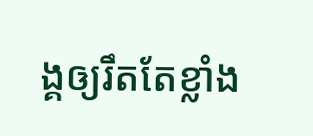ង្គឲ្យរឹតតែខ្លាំង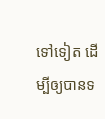ទៅទៀត ដើម្បីឲ្យបានទ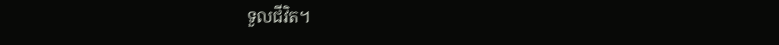ទួលជីវិត។